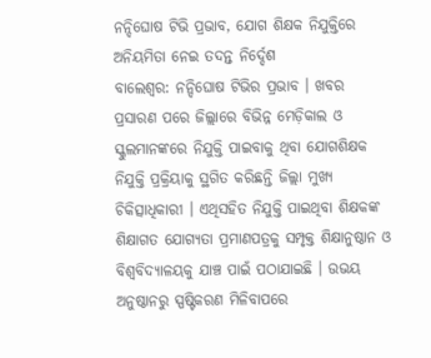ନନ୍ଦିଘୋଷ ଟିଭି ପ୍ରଭାବ, ଯୋଗ ଶିକ୍ଷକ ନିଯୁକ୍ତିରେ ଅନିୟମିତା ନେଇ ତଦନ୍ତ ନିର୍ଦ୍ଦେଶ
ବାଲେଶ୍ୱର: ନନ୍ଦିଘୋଷ ଟିଭିର ପ୍ରଭାବ । ଖବର ପ୍ରସାରଣ ପରେ ଜିଲ୍ଲାରେ ବିଭିନ୍ନ ମେଡ଼ିକାଲ ଓ ସ୍କୁଲମାନଙ୍କରେ ନିଯୁକ୍ତି ପାଇବାକୁ ଥିବା ଯୋଗଶିକ୍ଷକ ନିଯୁକ୍ତି ପ୍ରକ୍ରିୟାକୁ ସ୍ଥଗିତ କରିଛନ୍ତି ଜିଲ୍ଲା ମୁଖ୍ୟ ଚିକିତ୍ସାଧିକାରୀ । ଏଥିସହିତ ନିଯୁକ୍ତି ପାଇଥିବା ଶିକ୍ଷକଙ୍କ ଶିକ୍ଷାଗତ ଯୋଗ୍ୟତା ପ୍ରମାଣପତ୍ରକୁ ସମ୍ପୃକ୍ତ ଶିକ୍ଷାନୁଷ୍ଠାନ ଓ ବିଶ୍ୱବିଦ୍ୟାଳୟକୁ ଯାଞ୍ଚ ପାଇଁ ପଠାଯାଇଛି । ଉଭୟ ଅନୁଷ୍ଠାନରୁ ସ୍ପଷ୍ଟିକରଣ ମିଳିବାପରେ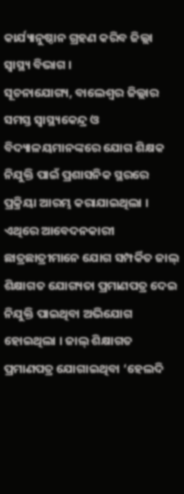କାର୍ଯ୍ୟାନୁଷ୍ଠାନ ଗ୍ରହଣ କରିବ ଜିଲ୍ଲା ସ୍ୱାସ୍ଥ୍ୟ ବିଭାଗ ।
ସୂଚନାଯୋଗ୍ୟ, ବାଲେଶ୍ୱର ଜିଲ୍ଲାର ସମସ୍ତ ସ୍ୱାସ୍ଥ୍ୟକେନ୍ଦ୍ର ଓ ବିଦ୍ୟାଳୟମାନଙ୍କରେ ଯୋଗ ଶିକ୍ଷକ ନିଯୁକ୍ତି ପାଇଁ ପ୍ରଶାସନିକ ସ୍ଥରରେ ପ୍ରକ୍ରିୟା ଆରମ୍ଭ କରାଯାଇଥିଲା । ଏଥିରେ ଆବେଦନକାରୀ ଛାତ୍ରଛାତ୍ରୀମାନେ ଯୋଗ ସମ୍ପର୍କିତ ଜାଲ୍ ଶିକ୍ଷାଗତ ଯୋଗ୍ୟତା ପ୍ରମାଣପତ୍ର ଦେଇ ନିଯୁକ୍ତି ପାଇଥିବା ଅଭିଯୋଗ ହୋଇଥିଲା । ଜାଲ୍ ଶିକ୍ଷାଗତ ପ୍ରମାଣପତ୍ର ଯୋଗାଇଥିବା ‘ହେଲଦି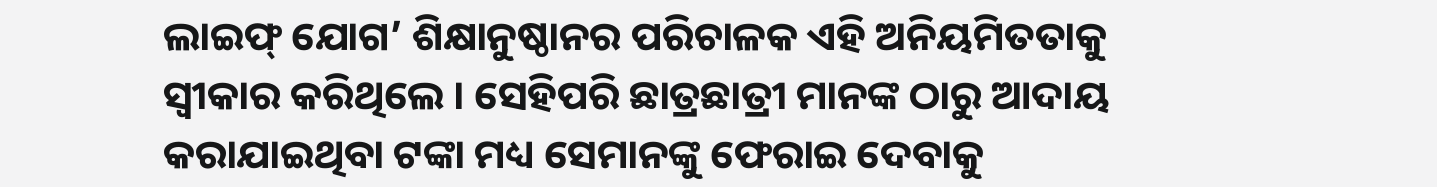ଲାଇଫ୍ ଯୋଗ’ ଶିକ୍ଷାନୁଷ୍ଠାନର ପରିଚାଳକ ଏହି ଅନିୟମିତତାକୁ ସ୍ୱୀକାର କରିଥିଲେ । ସେହିପରି ଛାତ୍ରଛାତ୍ରୀ ମାନଙ୍କ ଠାରୁ ଆଦାୟ କରାଯାଇଥିବା ଟଙ୍କା ମଧ୍ୟ ସେମାନଙ୍କୁ ଫେରାଇ ଦେବାକୁ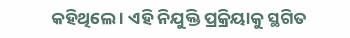କହିଥିଲେ । ଏହି ନିଯୁକ୍ତି ପ୍ରକ୍ରିୟାକୁ ସ୍ଥଗିତ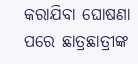କରାଯିବା ଘୋଷଣା ପରେ ଛାତ୍ରଛାତ୍ରୀଙ୍କ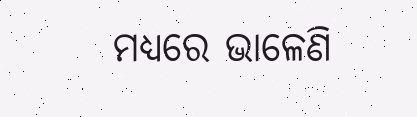ମଧ୍ୟରେ ଭାଳେଣି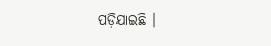ପଡ଼ିଯାଇଛି ।